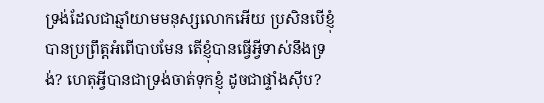ទ្រង់ដែលជាឆ្មាំយាមមនុស្សលោកអើយ ប្រសិនបើខ្ញុំបានប្រព្រឹត្តអំពើបាបមែន តើខ្ញុំបានធ្វើអ្វីទាស់នឹងទ្រង់? ហេតុអ្វីបានជាទ្រង់ចាត់ទុកខ្ញុំ ដូចជាផ្ទាំងស៊ីប?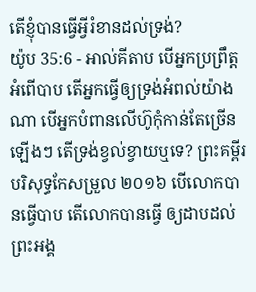តើខ្ញុំបានធ្វើអ្វីរំខានដល់ទ្រង់?
យ៉ូប 35:6 - អាល់គីតាប បើអ្នកប្រព្រឹត្តអំពើបាប តើអ្នកធ្វើឲ្យទ្រង់អំពល់យ៉ាងណា បើអ្នកបំពានលើហ៊ូកុំកាន់តែច្រើនឡើងៗ តើទ្រង់ខ្វល់ខ្វាយឬទេ? ព្រះគម្ពីរបរិសុទ្ធកែសម្រួល ២០១៦ បើលោកបានធ្វើបាប តើលោកបានធ្វើ ឲ្យដាបដល់ព្រះអង្គ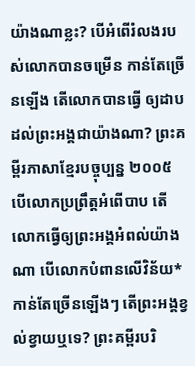យ៉ាងណាខ្លះ? បើអំពើរំលងរបស់លោកបានចម្រើន កាន់តែច្រើនឡើង តើលោកបានធ្វើ ឲ្យដាបដល់ព្រះអង្គជាយ៉ាងណា? ព្រះគម្ពីរភាសាខ្មែរបច្ចុប្បន្ន ២០០៥ បើលោកប្រព្រឹត្តអំពើបាប តើលោកធ្វើឲ្យព្រះអង្គអំពល់យ៉ាងណា បើលោកបំពានលើវិន័យ*កាន់តែច្រើនឡើងៗ តើព្រះអង្គខ្វល់ខ្វាយឬទេ? ព្រះគម្ពីរបរិ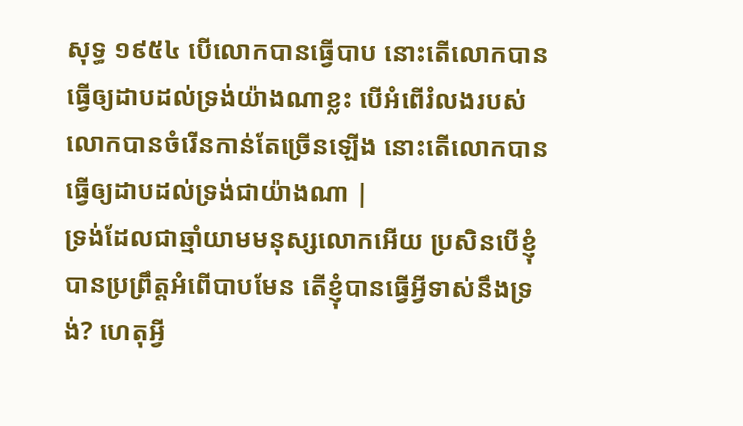សុទ្ធ ១៩៥៤ បើលោកបានធ្វើបាប នោះតើលោកបានធ្វើឲ្យដាបដល់ទ្រង់យ៉ាងណាខ្លះ បើអំពើរំលងរបស់លោកបានចំរើនកាន់តែច្រើនឡើង នោះតើលោកបានធ្វើឲ្យដាបដល់ទ្រង់ជាយ៉ាងណា |
ទ្រង់ដែលជាឆ្មាំយាមមនុស្សលោកអើយ ប្រសិនបើខ្ញុំបានប្រព្រឹត្តអំពើបាបមែន តើខ្ញុំបានធ្វើអ្វីទាស់នឹងទ្រង់? ហេតុអ្វី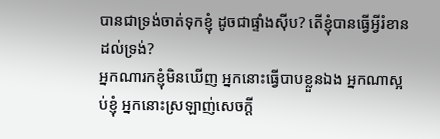បានជាទ្រង់ចាត់ទុកខ្ញុំ ដូចជាផ្ទាំងស៊ីប? តើខ្ញុំបានធ្វើអ្វីរំខានដល់ទ្រង់?
អ្នកណារកខ្ញុំមិនឃើញ អ្នកនោះធ្វើបាបខ្លួនឯង អ្នកណាស្អប់ខ្ញុំ អ្នកនោះស្រឡាញ់សេចក្ដី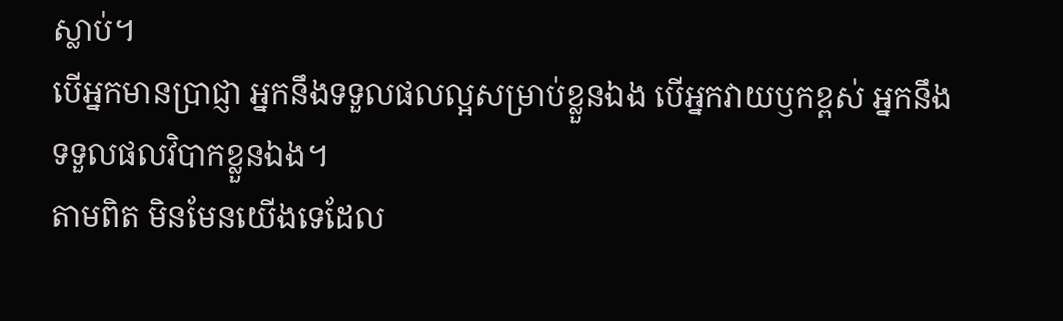ស្លាប់។
បើអ្នកមានប្រាជ្ញា អ្នកនឹងទទួលផលល្អសម្រាប់ខ្លួនឯង បើអ្នកវាយឫកខ្ពស់ អ្នកនឹងទទួលផលវិបាកខ្លួនឯង។
តាមពិត មិនមែនយើងទេដែល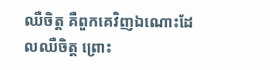ឈឺចិត្ត គឺពួកគេវិញឯណោះដែលឈឺចិត្ត ព្រោះ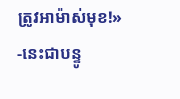ត្រូវអាម៉ាស់មុខ!» -នេះជាបន្ទូ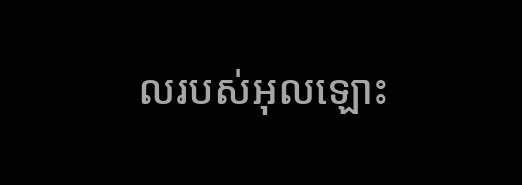លរបស់អុលឡោះ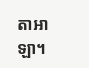តាអាឡា។